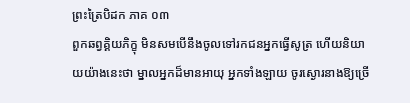ព្រះត្រៃបិដក ភាគ ០៣
ពួកឆព្វគ្គិយភិក្ខុ មិនសមបើនឹងចូលទៅរកជនអ្នកធ្វើសូត្រ ហើយនិយាយយ៉ាងនេះថា ម្នាលអ្នកដ៏មានអាយុ អ្នកទាំងឡាយ ចូរស្ងោរនាងឱ្យច្រើ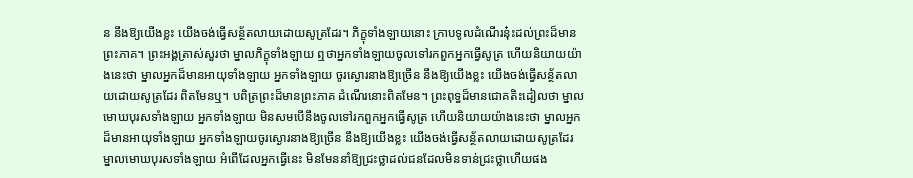ន នឹងឱ្យយើងខ្លះ យើងចង់ធ្វើសន្ថ័តលាយដោយសូត្រដែរ។ ភិក្ខុទាំងឡាយនោះ ក្រាបទូលដំណើរនុ៎ះដល់ព្រះដ៏មានព្រះភាគ។ ព្រះអង្គត្រាស់សួរថា ម្នាលភិក្ខុទាំងឡាយ ឮថាអ្នកទាំងឡាយចូលទៅរកពួកអ្នកធ្វើសូត្រ ហើយនិយាយយ៉ាងនេះថា ម្នាលអ្នកដ៏មានអាយុទាំងឡាយ អ្នកទាំងឡាយ ចូរស្ងោរនាងឱ្យច្រើន នឹងឱ្យយើងខ្លះ យើងចង់ធ្វើសន្ថ័តលាយដោយសូត្រដែរ ពិតមែនឬ។ បពិត្រព្រះដ៏មានព្រះភាគ ដំណើរនោះពិតមែន។ ព្រះពុទ្ធដ៏មានជោគតិះដៀលថា ម្នាលមោឃបុរសទាំងឡាយ អ្នកទាំងឡាយ មិនសមបើនឹងចូលទៅរកពួកអ្នកធ្វើសូត្រ ហើយនិយាយយ៉ាងនេះថា ម្នាលអ្នកដ៏មានអាយុទាំងឡាយ អ្នកទាំងឡាយចូរស្ងោរនាងឱ្យច្រើន នឹងឱ្យយើងខ្លះ យើងចង់ធ្វើសន្ថ័តលាយដោយសូត្រដែរ ម្នាលមោឃបុរសទាំងឡាយ អំពើដែលអ្នកធ្វើនេះ មិនមែននាំឱ្យជ្រះថ្លាដល់ជនដែលមិនទាន់ជ្រះថ្លាហើយផង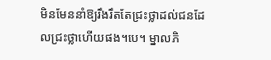មិនមែននាំឱ្យរឹងរឹតតែជ្រះថ្លាដល់ជនដែលជ្រះថ្លាហើយផង។បេ។ ម្នាលភិ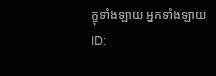ក្ខុទាំងឡាយ អ្នកទាំងឡាយ
ID: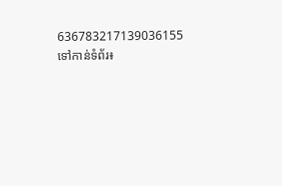636783217139036155
ទៅកាន់ទំព័រ៖